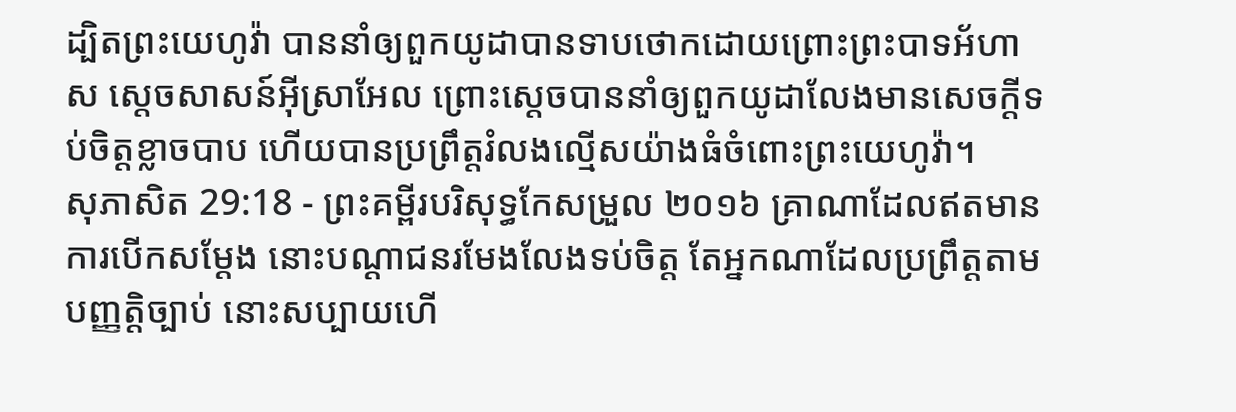ដ្បិតព្រះយេហូវ៉ា បាននាំឲ្យពួកយូដាបានទាបថោកដោយព្រោះព្រះបាទអ័ហាស ស្តេចសាសន៍អ៊ីស្រាអែល ព្រោះស្តេចបាននាំឲ្យពួកយូដាលែងមានសេចក្ដីទប់ចិត្តខ្លាចបាប ហើយបានប្រព្រឹត្តរំលងល្មើសយ៉ាងធំចំពោះព្រះយេហូវ៉ា។
សុភាសិត 29:18 - ព្រះគម្ពីរបរិសុទ្ធកែសម្រួល ២០១៦ គ្រាណាដែលឥតមានការបើកសម្ដែង នោះបណ្ដាជនរមែងលែងទប់ចិត្ត តែអ្នកណាដែលប្រព្រឹត្តតាមបញ្ញត្តិច្បាប់ នោះសប្បាយហើ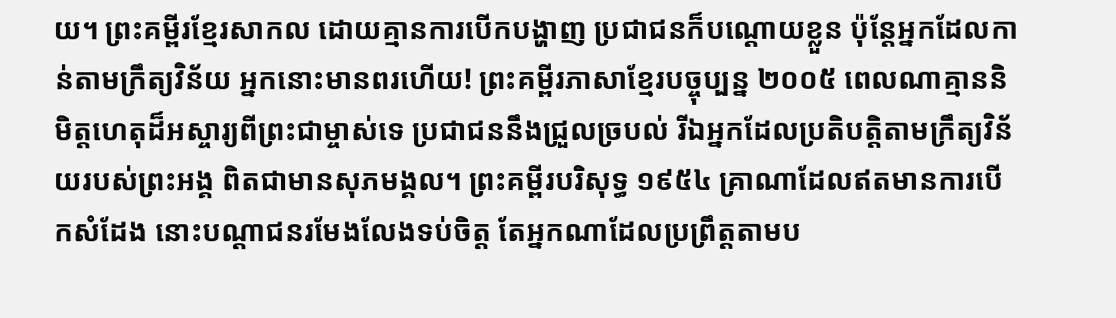យ។ ព្រះគម្ពីរខ្មែរសាកល ដោយគ្មានការបើកបង្ហាញ ប្រជាជនក៏បណ្ដោយខ្លួន ប៉ុន្តែអ្នកដែលកាន់តាមក្រឹត្យវិន័យ អ្នកនោះមានពរហើយ! ព្រះគម្ពីរភាសាខ្មែរបច្ចុប្បន្ន ២០០៥ ពេលណាគ្មាននិមិត្តហេតុដ៏អស្ចារ្យពីព្រះជាម្ចាស់ទេ ប្រជាជននឹងជ្រួលច្របល់ រីឯអ្នកដែលប្រតិបត្តិតាមក្រឹត្យវិន័យរបស់ព្រះអង្គ ពិតជាមានសុភមង្គល។ ព្រះគម្ពីរបរិសុទ្ធ ១៩៥៤ គ្រាណាដែលឥតមានការបើកសំដែង នោះបណ្តាជនរមែងលែងទប់ចិត្ត តែអ្នកណាដែលប្រព្រឹត្តតាមប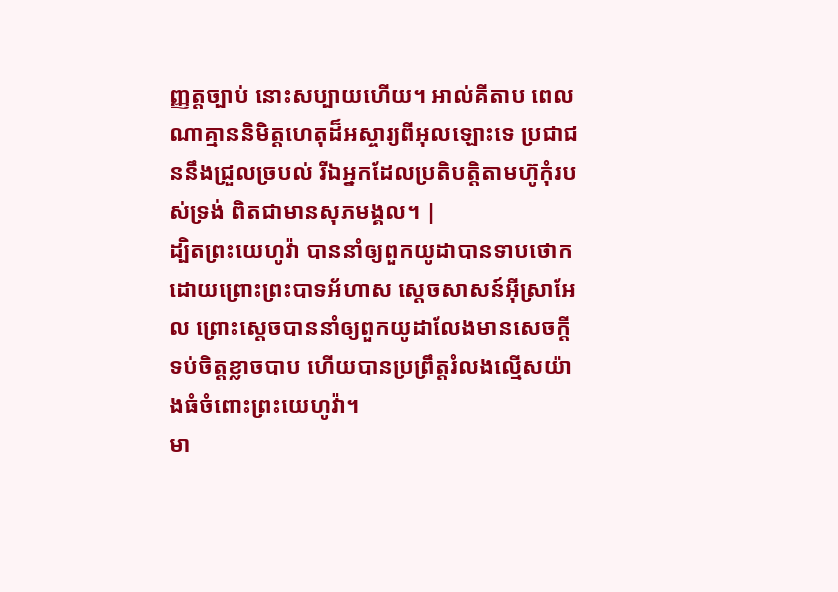ញ្ញត្តច្បាប់ នោះសប្បាយហើយ។ អាល់គីតាប ពេលណាគ្មាននិមិត្តហេតុដ៏អស្ចារ្យពីអុលឡោះទេ ប្រជាជននឹងជ្រួលច្របល់ រីឯអ្នកដែលប្រតិបត្តិតាមហ៊ូកុំរបស់ទ្រង់ ពិតជាមានសុភមង្គល។ |
ដ្បិតព្រះយេហូវ៉ា បាននាំឲ្យពួកយូដាបានទាបថោកដោយព្រោះព្រះបាទអ័ហាស ស្តេចសាសន៍អ៊ីស្រាអែល ព្រោះស្តេចបាននាំឲ្យពួកយូដាលែងមានសេចក្ដីទប់ចិត្តខ្លាចបាប ហើយបានប្រព្រឹត្តរំលងល្មើសយ៉ាងធំចំពោះព្រះយេហូវ៉ា។
មា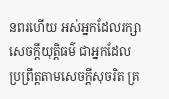នពរហើយ អស់អ្នកដែលរក្សាសេចក្ដីយុត្តិធម៌ ជាអ្នកដែលប្រព្រឹត្តតាមសេចក្ដីសុចរិត គ្រ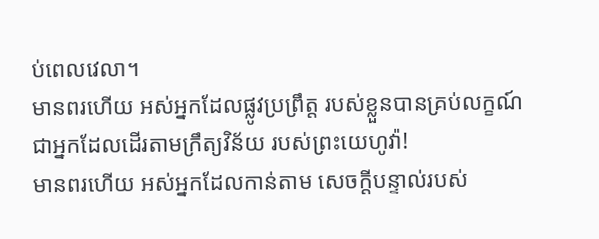ប់ពេលវេលា។
មានពរហើយ អស់អ្នកដែលផ្លូវប្រព្រឹត្ត របស់ខ្លួនបានគ្រប់លក្ខណ៍ ជាអ្នកដែលដើរតាមក្រឹត្យវិន័យ របស់ព្រះយេហូវ៉ា!
មានពរហើយ អស់អ្នកដែលកាន់តាម សេចក្ដីបន្ទាល់របស់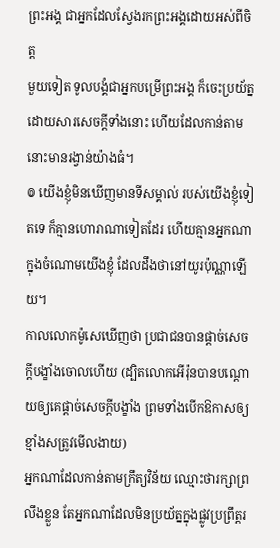ព្រះអង្គ ជាអ្នកដែលស្វែងរកព្រះអង្គដោយអស់ពីចិត្ត
មួយទៀត ទូលបង្គំជាអ្នកបម្រើព្រះអង្គ ក៏ចេះប្រយ័ត្ន ដោយសារសេចក្ដីទាំងនោះ ហើយដែលកាន់តាមនោះមានរង្វាន់យ៉ាងធំ។
៙ យើងខ្ញុំមិនឃើញមានទីសម្គាល់ របស់យើងខ្ញុំទៀតទេ ក៏គ្មានហោរាណាទៀតដែរ ហើយគ្មានអ្នកណាក្នុងចំណោមយើងខ្ញុំ ដែលដឹងថានៅយូរប៉ុណ្ណាឡើយ។
កាលលោកម៉ូសេឃើញថា ប្រជាជនបានផ្តាច់សេចក្ដីបង្ខាំងចោលហើយ (ដ្បិតលោកអើរ៉ុនបានបណ្ដោយឲ្យគេផ្ដាច់សេចក្ដីបង្ខាំង ព្រមទាំងបើកឱកាសឲ្យខ្មាំងសត្រូវមើលងាយ)
អ្នកណាដែលកាន់តាមក្រឹត្យវិន័យ ឈ្មោះថារក្សាព្រលឹងខ្លួន តែអ្នកណាដែលមិនប្រយ័ត្នក្នុងផ្លូវប្រព្រឹត្តរ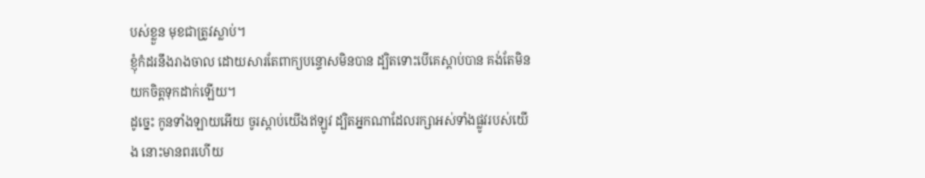បស់ខ្លួន មុខជាត្រូវស្លាប់។
ខ្ញុំកំដរនឹងរាងចាល ដោយសារតែពាក្យបន្ទោសមិនបាន ដ្បិតទោះបើគេស្តាប់បាន គង់តែមិនយកចិត្តទុកដាក់ឡើយ។
ដូច្នេះ កូនទាំងឡាយអើយ ចូរស្តាប់យើងឥឡូវ ដ្បិតអ្នកណាដែលរក្សាអស់ទាំងផ្លូវរបស់យើង នោះមានពរហើយ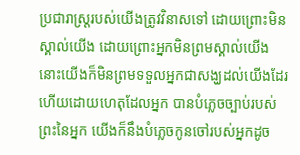ប្រជារាស្ត្ររបស់យើងត្រូវវិនាសទៅ ដោយព្រោះមិនស្គាល់យើង ដោយព្រោះអ្នកមិនព្រមស្គាល់យើង នោះយើងក៏មិនព្រមទទួលអ្នកជាសង្ឃដល់យើងដែរ ហើយដោយហេតុដែលអ្នក បានបំភ្លេចច្បាប់របស់ព្រះនៃអ្នក យើងក៏នឹងបំភ្លេចកូនចៅរបស់អ្នកដូច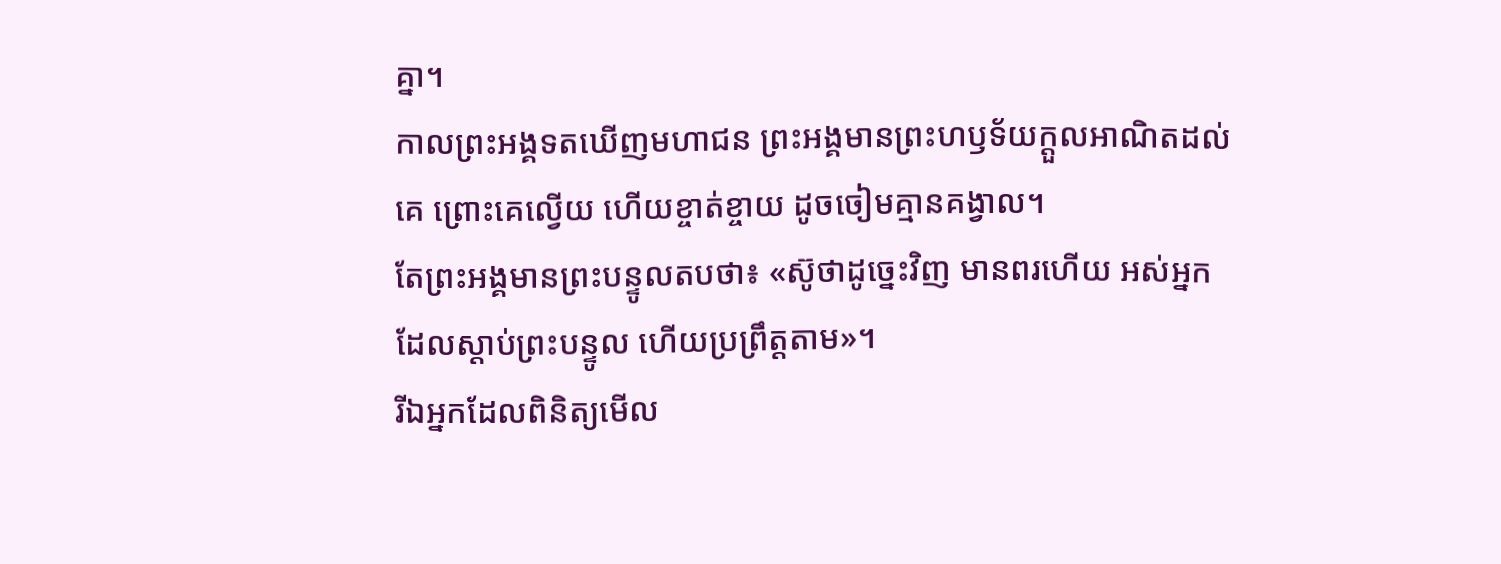គ្នា។
កាលព្រះអង្គទតឃើញមហាជន ព្រះអង្គមានព្រះហឫទ័យក្តួលអាណិតដល់គេ ព្រោះគេល្វើយ ហើយខ្ចាត់ខ្ចាយ ដូចចៀមគ្មានគង្វាល។
តែព្រះអង្គមានព្រះបន្ទូលតបថា៖ «ស៊ូថាដូច្នេះវិញ មានពរហើយ អស់អ្នកដែលស្តាប់ព្រះបន្ទូល ហើយប្រព្រឹត្តតាម»។
រីឯអ្នកដែលពិនិត្យមើល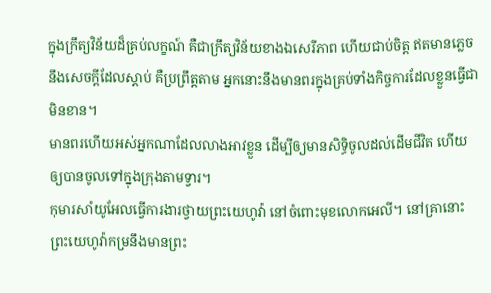ក្នុងក្រឹត្យវិន័យដ៏គ្រប់លក្ខណ៍ គឺជាក្រឹត្យវិន័យខាងឯសេរីភាព ហើយជាប់ចិត្ត ឥតមានភ្លេចនឹងសេចក្ដីដែលស្តាប់ គឺប្រព្រឹត្តតាម អ្នកនោះនឹងមានពរក្នុងគ្រប់ទាំងកិច្ចការដែលខ្លួនធ្វើជាមិនខាន។
មានពរហើយអស់អ្នកណាដែលលាងអាវខ្លួន ដើម្បីឲ្យមានសិទ្ធិចូលដល់ដើមជីវិត ហើយឲ្យបានចូលទៅក្នុងក្រុងតាមទ្វារ។
កុមារសាំយូអែលធ្វើការងារថ្វាយព្រះយេហូវ៉ា នៅចំពោះមុខលោកអេលី។ នៅគ្រានោះព្រះយេហូវ៉ាកម្រនឹងមានព្រះ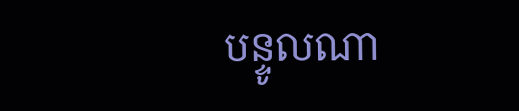បន្ទូលណា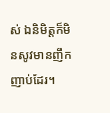ស់ ឯនិមិត្តក៏មិនសូវមានញឹកញាប់ដែរ។